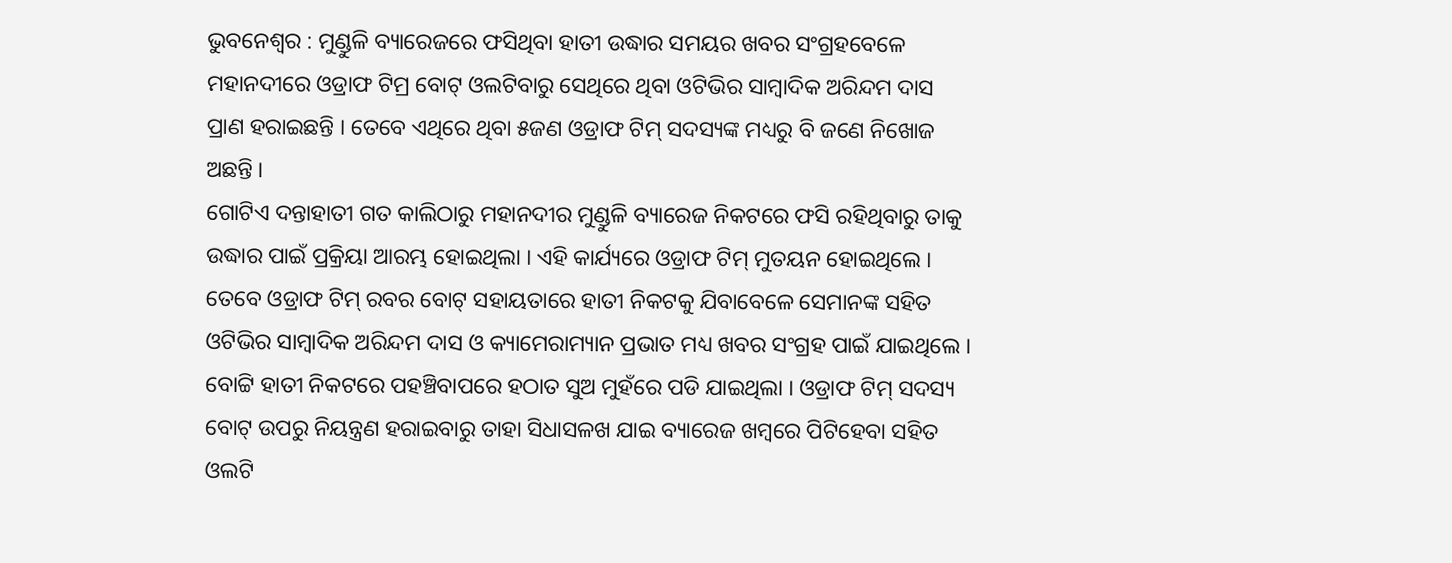ଭୁବନେଶ୍ୱର : ମୁଣ୍ଡୁଳି ବ୍ୟାରେଜରେ ଫସିଥିବା ହାତୀ ଉଦ୍ଧାର ସମୟର ଖବର ସଂଗ୍ରହବେଳେ ମହାନଦୀରେ ଓଡ୍ରାଫ ଟିମ୍ର ବୋଟ୍ ଓଲଟିବାରୁ ସେଥିରେ ଥିବା ଓଟିଭିର ସାମ୍ବାଦିକ ଅରିନ୍ଦମ ଦାସ ପ୍ରାଣ ହରାଇଛନ୍ତି । ତେବେ ଏଥିରେ ଥିବା ୫ଜଣ ଓଡ୍ରାଫ ଟିମ୍ ସଦସ୍ୟଙ୍କ ମଧ୍ୟରୁ ବି ଜଣେ ନିଖୋଜ ଅଛନ୍ତି ।
ଗୋଟିଏ ଦନ୍ତାହାତୀ ଗତ କାଲିଠାରୁ ମହାନଦୀର ମୁଣ୍ଡୁଳି ବ୍ୟାରେଜ ନିକଟରେ ଫସି ରହିଥିବାରୁ ତାକୁ ଉଦ୍ଧାର ପାଇଁ ପ୍ରକ୍ରିୟା ଆରମ୍ଭ ହୋଇଥିଲା । ଏହି କାର୍ଯ୍ୟରେ ଓଡ୍ରାଫ ଟିମ୍ ମୁତୟନ ହୋଇଥିଲେ । ତେବେ ଓଡ୍ରାଫ ଟିମ୍ ରବର ବୋଟ୍ ସହାୟତାରେ ହାତୀ ନିକଟକୁ ଯିବାବେଳେ ସେମାନଙ୍କ ସହିତ ଓଟିଭିର ସାମ୍ବାଦିକ ଅରିନ୍ଦମ ଦାସ ଓ କ୍ୟାମେରାମ୍ୟାନ ପ୍ରଭାତ ମଧ୍ୟ ଖବର ସଂଗ୍ରହ ପାଇଁ ଯାଇଥିଲେ ।
ବୋଟ୍ଟି ହାତୀ ନିକଟରେ ପହଞ୍ଚିବାପରେ ହଠାତ ସୁଅ ମୁହଁରେ ପଡି ଯାଇଥିଲା । ଓଡ୍ରାଫ ଟିମ୍ ସଦସ୍ୟ ବୋଟ୍ ଉପରୁ ନିୟନ୍ତ୍ରଣ ହରାଇବାରୁ ତାହା ସିଧାସଳଖ ଯାଇ ବ୍ୟାରେଜ ଖମ୍ବରେ ପିଟିହେବା ସହିତ ଓଲଟି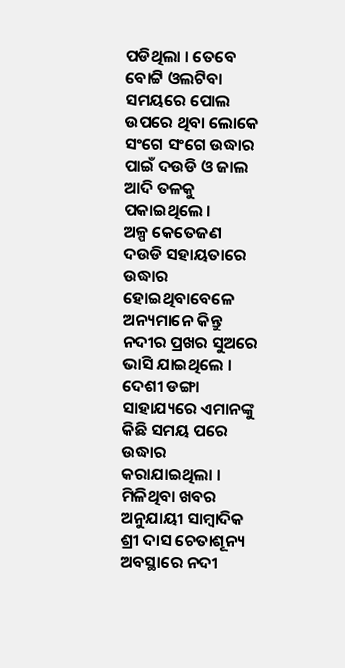ପଡିଥିଲା । ତେବେ ବୋଟ୍ଟି ଓଲଟିବା ସମୟରେ ପୋଲ ଉପରେ ଥିବା ଲୋକେ ସଂଗେ ସଂଗେ ଉଦ୍ଧାର ପାଇଁ ଦଉଡି ଓ ଜାଲ ଆଦି ତଳକୁ ପକାଇଥିଲେ ।
ଅଳ୍ପ କେତେଜଣ ଦଉଡି ସହାୟତାରେ ଉଦ୍ଧାର ହୋଇଥିବାବେଳେ ଅନ୍ୟମାନେ କିନ୍ତୁ ନଦୀର ପ୍ରଖର ସୁଅରେ ଭାସି ଯାଇଥିଲେ । ଦେଶୀ ଡଙ୍ଗା ସାହାଯ୍ୟରେ ଏମାନଙ୍କୁ କିଛି ସମୟ ପରେ ଉଦ୍ଧାର କରାଯାଇଥିଲା । ମିଳିଥିବା ଖବର ଅନୁଯାୟୀ ସାମ୍ବାଦିକ ଶ୍ରୀ ଦାସ ଚେତାଶୂନ୍ୟ ଅବସ୍ଥାରେ ନଦୀ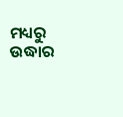ମଧ୍ୟରୁ ଉଦ୍ଧାର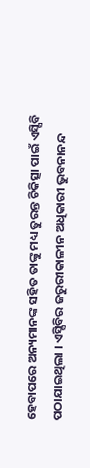ହେବାପରେ ଅନ୍ୟମାନଙ୍କ ସହିତ ତାଙ୍କୁ ମଧ୍ୟ ତୁରନ୍ତ ଚିକିତ୍ସା ପାଇଁ ଏସ୍ସିବି ପଠାଯାଇଥିଲା । ଏସ୍ସିବିର ଜରୁରୀକାଳୀନ ଅଧିକାରୀ ଭୁବନାନନ୍ଦ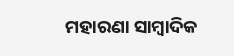ମହାରଣା ସାମ୍ବାଦିକ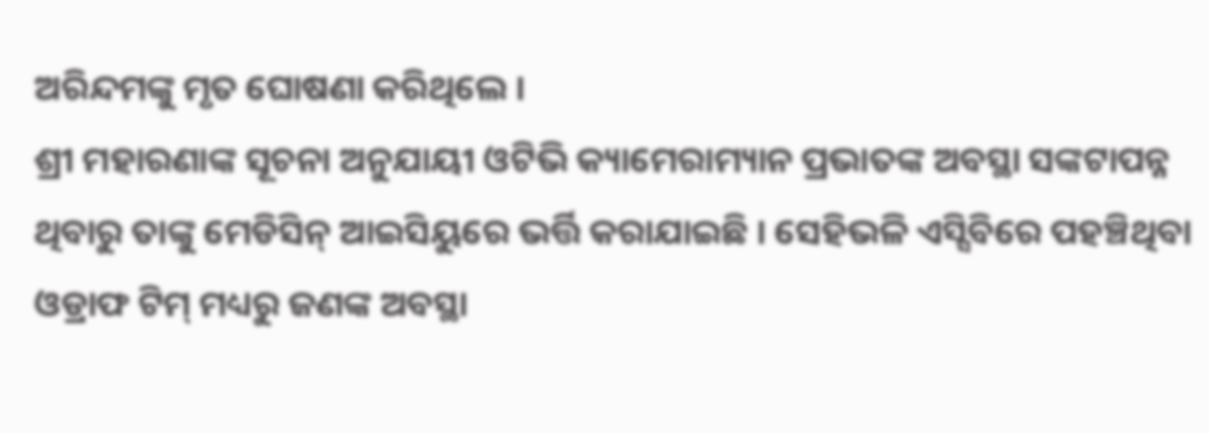ଅରିନ୍ଦମଙ୍କୁ ମୃତ ଘୋଷଣା କରିଥିଲେ ।
ଶ୍ରୀ ମହାରଣାଙ୍କ ସୂଚନା ଅନୁଯାୟୀ ଓଟିଭି କ୍ୟାମେରାମ୍ୟାନ ପ୍ରଭାତଙ୍କ ଅବସ୍ଥା ସଙ୍କଟାପନ୍ନ ଥିବାରୁ ତାଙ୍କୁ ମେଡିସିନ୍ ଆଇସିୟୁରେ ଭର୍ତ୍ତି କରାଯାଇଛି । ସେହିଭଳି ଏସ୍ସିବିରେ ପହଞ୍ଚିଥିବା ଓଡ୍ରାଫ ଟିମ୍ ମଧ୍ୟରୁ ଜଣଙ୍କ ଅବସ୍ଥା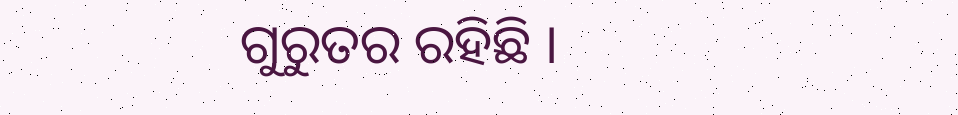ଗୁରୁତର ରହିଛି ।